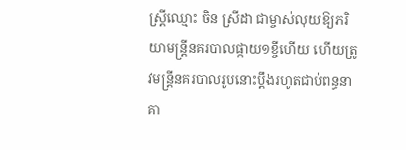ស្ត្រីឈ្មោះ ចិន ស្រីដា ជាម្ចាស់លុយឱ្យភរិយាមន្ត្រីនគរបាលផ្កាយ១ខ្ចីហើយ ហើយត្រូវមន្ត្រីនគរបាលរូបនោះប្តឹងរហូតជាប់ពន្ធនាគា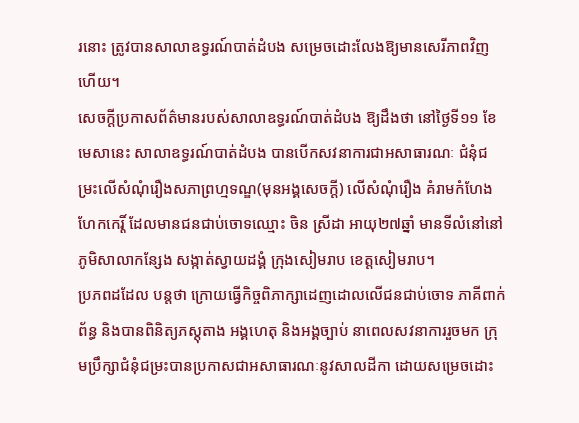រនោះ ត្រូវបានសាលាឧទ្ធរណ៍បាត់ដំបង សម្រេចដោះលែងឱ្យមានសេរីភាពវិញហើយ។
សេចក្តីប្រកាសព័ត៌មានរបស់សាលាឧទ្ធរណ៍បាត់ដំបង ឱ្យដឹងថា នៅថ្ងៃទី១១ ខែមេសានេះ សាលាឧទ្ធរណ៍បាត់ដំបង បានបើកសវនាការជាអសាធារណៈ ជំនុំជម្រះលើសំណុំរឿងសភាព្រហ្មទណ្ឌ(មុនអង្គសេចក្តី) លើសំណុំរឿង គំរាមកំហែងហែកកេរ្តិ៍ ដែលមានជនជាប់ចោទឈ្មោះ ចិន ស្រីដា អាយុ២៧ឆ្នាំ មានទីលំនៅនៅភូមិសាលាកន្សែង សង្កាត់ស្វាយដង្គំ ក្រុងសៀមរាប ខេត្តសៀមរាប។
ប្រភពដដែល បន្តថា ក្រោយធ្វើកិច្ចពិភាក្សាដេញដោលលើជនជាប់ចោទ ភាគីពាក់ព័ន្ធ និងបានពិនិត្យភស្តុតាង អង្គហេតុ និងអង្គច្បាប់ នាពេលសវនាការរួចមក ក្រុមប្រឹក្សាជំនុំជម្រះបានប្រកាសជាអសាធារណៈនូវសាលដីកា ដោយសម្រេចដោះ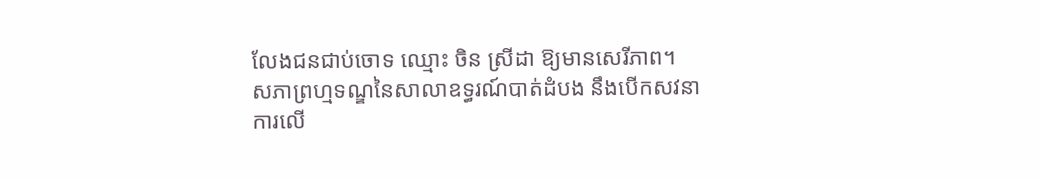លែងជនជាប់ចោទ ឈ្មោះ ចិន ស្រីដា ឱ្យមានសេរីភាព។
សភាព្រហ្មទណ្ឌនៃសាលាឧទ្ធរណ៍បាត់ដំបង នឹងបើកសវនាការលើ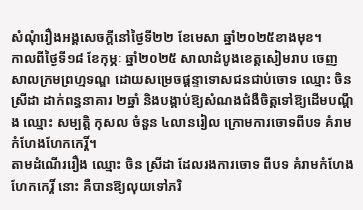សំណុំរឿងអង្គសេចក្តីនៅថ្ងៃទី២២ ខែមេសា ឆ្នាំ២០២៥ខាងមុខ។
កាលពីថ្ងៃទី១៨ ខែកុម្ភៈ ឆ្នាំ២០២៥ សាលាដំបូងខេត្តសៀមរាប ចេញសាលក្រមព្រហ្មទណ្ឌ ដោយសម្រេចផ្តន្ទាទោសជនជាប់ចោទ ឈ្មោះ ចិន ស្រីដា ដាក់ពន្ធនាគារ ២ឆ្នាំ និងបង្គាប់ឱ្យសំណងជំងឺចិត្តទៅឱ្យដើមបណ្តឹង ឈ្មោះ សម្បតិ្ត កុសល ចំនួន ៤លានរៀល ក្រោមការចោទពីបទ គំរាមកំហែងហែកកេរ្តិ៍។
តាមដំណើររឿង ឈ្មោះ ចិន ស្រីដា ដែលរងការចោទ ពីបទ គំរាមកំហែងហែកកេរ្តិ៍ នោះ គឺបានឱ្យលុយទៅភរិ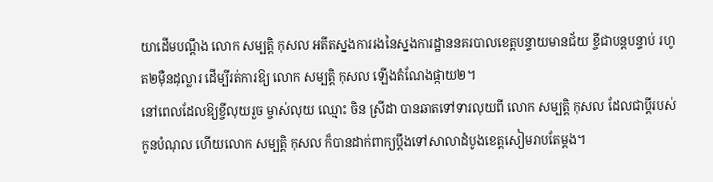យាដើមបណ្តឹង លោក សម្បត្តិ កុសល អតីតស្នងការរងនៃស្នងការដ្ឋាននគរបាលខេត្តបន្ទាយមានជ័យ ខ្ចីជាបន្តបន្ទាប់ រហូត២ម៉ឺនដុល្លារ ដើម្បីរត់ការឱ្យ លោក សម្បត្តិ កុសល ឡើងតំណែងផ្កាយ២។
នៅពេលដែលឱ្យខ្ចីលុយរួច ម្ចាស់លុយ ឈ្មោះ ចិន ស្រីដា បានឆាតទៅទារលុយពី លោក សម្បត្តិ កុសល ដែលជាប្តីរបស់កូនបំណុល ហើយលោក សម្បត្តិ កុសល ក៏បានដាក់ពាក្យប្តឹងទៅសាលាដំបូងខេត្តសៀមរាបតែម្តង។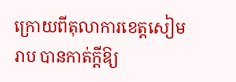ក្រោយពីតុលាការខេត្តសៀមរាប បានកាត់ក្តីឱ្យ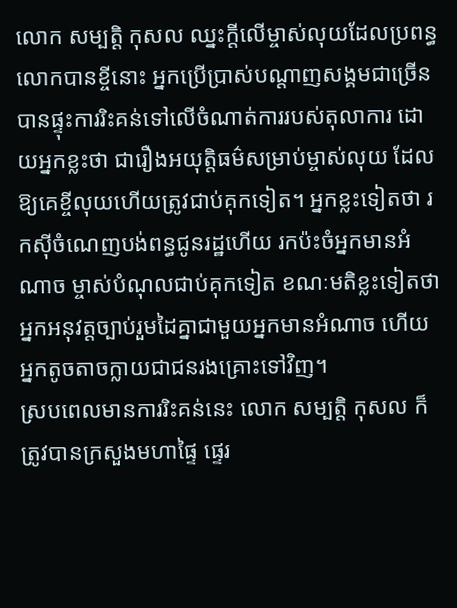លោក សម្បត្តិ កុសល ឈ្នះក្តីលើម្ចាស់លុយដែលប្រពន្ធលោកបានខ្ចីនោះ អ្នកប្រើប្រាស់បណ្តាញសង្គមជាច្រើន បានផ្ទុះការរិះគន់ទៅលើចំណាត់ការរបស់តុលាការ ដោយអ្នកខ្លះថា ជារឿងអយុត្តិធម៌សម្រាប់ម្ចាស់លុយ ដែលឱ្យគេខ្ចីលុយហើយត្រូវជាប់គុកទៀត។ អ្នកខ្លះទៀតថា រកស៊ីចំណេញបង់ពន្ធជូនរដ្ឋហើយ រកប៉ះចំអ្នកមានអំណាច ម្ចាស់បំណុលជាប់គុកទៀត ខណៈមតិខ្លះទៀតថា អ្នកអនុវត្តច្បាប់រួមដៃគ្នាជាមួយអ្នកមានអំណាច ហើយអ្នកតូចតាចក្លាយជាជនរងគ្រោះទៅវិញ។
ស្របពេលមានការរិះគន់នេះ លោក សម្បត្តិ កុសល ក៏ត្រូវបានក្រសួងមហាផ្ទៃ ផ្ទេរ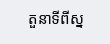តួនាទីពីស្ន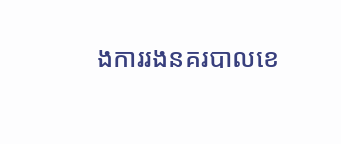ងការរងនគរបាលខេ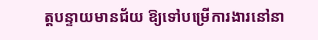ត្តបន្ទាយមានជ័យ ឱ្យទៅបម្រើការងារនៅនា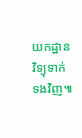យកដ្ឋានវិទ្យុទាក់ទងវិញ៕